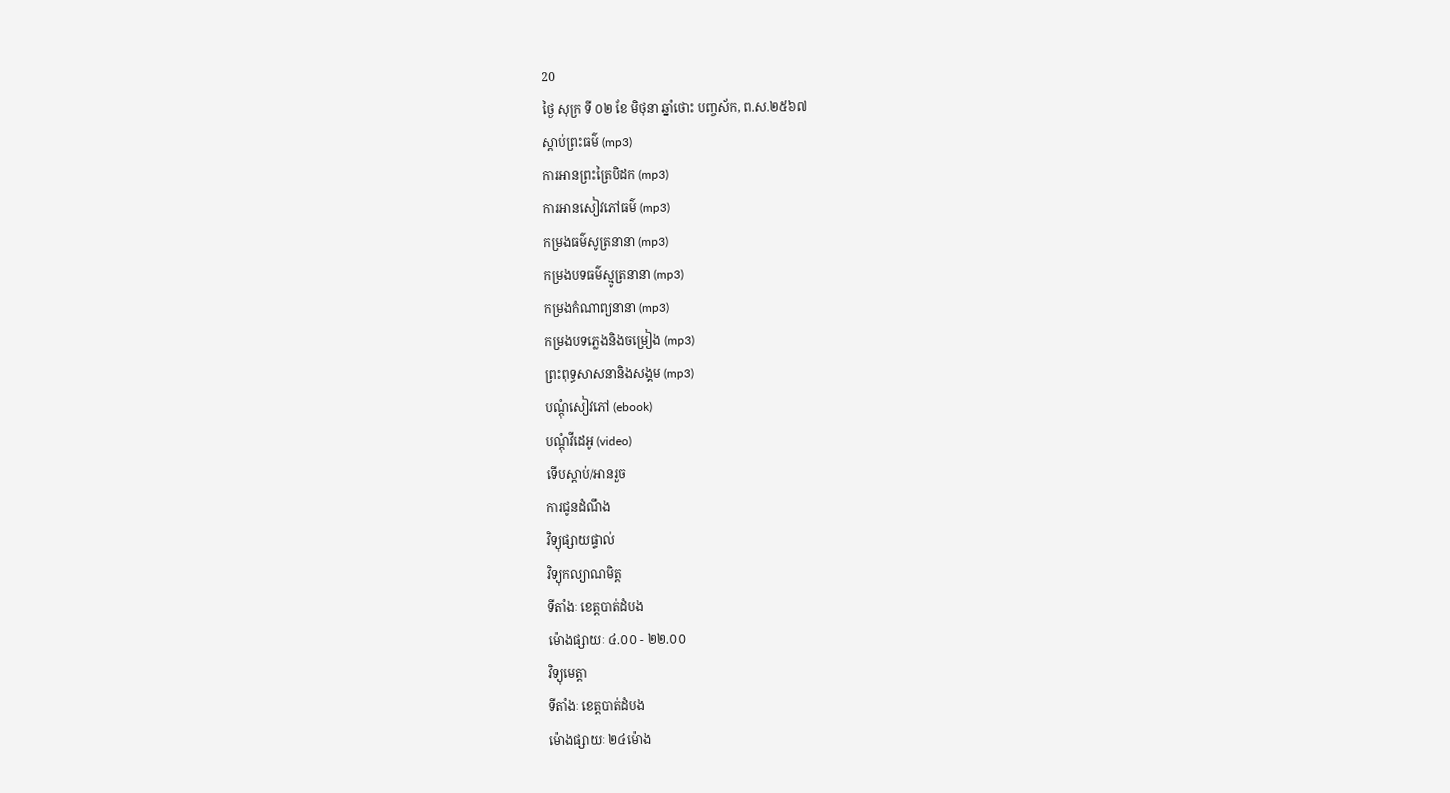20
ថ្ងៃ សុក្រ ទី ០២ ខែ មិថុនា ឆ្នាំថោះ បញ្ចស័ក, ព.ស.២៥៦៧
ស្តាប់ព្រះធម៌ (mp3)
ការអានព្រះត្រៃបិដក (mp3)
ការអានសៀវភៅធម៌ (mp3)
កម្រងធម៌សូត្រនានា (mp3)
កម្រងបទធម៌ស្មូត្រនានា (mp3)
កម្រងកំណាព្យនានា (mp3)
កម្រងបទភ្លេងនិងចម្រៀង (mp3)
ព្រះពុទ្ធសាសនានិងសង្គម (mp3)
បណ្តុំសៀវភៅ (ebook)
បណ្តុំវីដេអូ (video)
ទើបស្តាប់/អានរួច
ការជូនដំណឹង
វិទ្យុផ្សាយផ្ទាល់
វិទ្យុកល្យាណមិត្ត
ទីតាំងៈ ខេត្តបាត់ដំបង
ម៉ោងផ្សាយៈ ៤.០០ - ២២.០០
វិទ្យុមេត្តា
ទីតាំងៈ ខេត្តបាត់ដំបង
ម៉ោងផ្សាយៈ ២៤ម៉ោង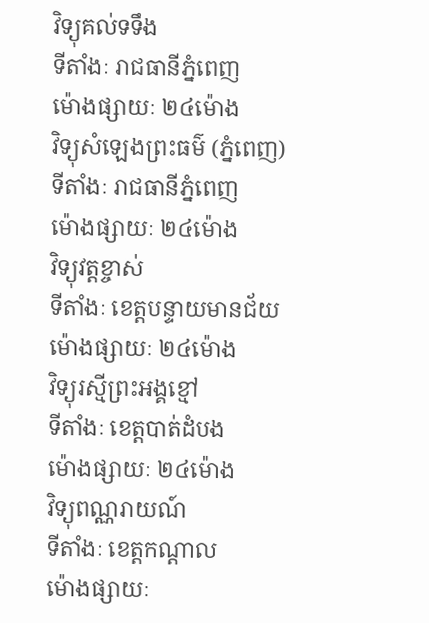វិទ្យុគល់ទទឹង
ទីតាំងៈ រាជធានីភ្នំពេញ
ម៉ោងផ្សាយៈ ២៤ម៉ោង
វិទ្យុសំឡេងព្រះធម៌ (ភ្នំពេញ)
ទីតាំងៈ រាជធានីភ្នំពេញ
ម៉ោងផ្សាយៈ ២៤ម៉ោង
វិទ្យុវត្តខ្ចាស់
ទីតាំងៈ ខេត្តបន្ទាយមានជ័យ
ម៉ោងផ្សាយៈ ២៤ម៉ោង
វិទ្យុរស្មីព្រះអង្គខ្មៅ
ទីតាំងៈ ខេត្តបាត់ដំបង
ម៉ោងផ្សាយៈ ២៤ម៉ោង
វិទ្យុពណ្ណរាយណ៍
ទីតាំងៈ ខេត្តកណ្តាល
ម៉ោងផ្សាយៈ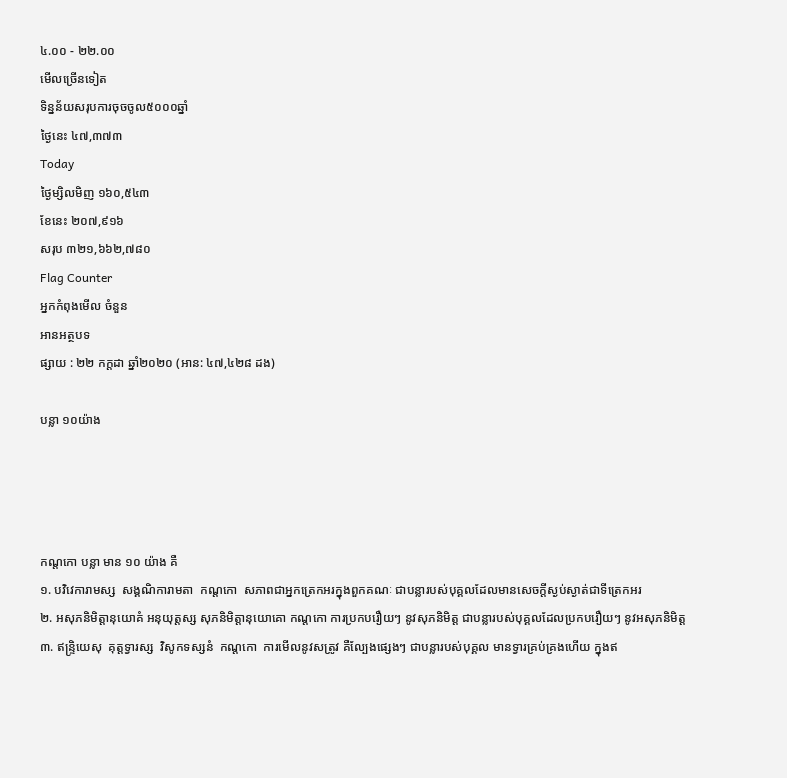៤.០០ - ២២.០០
មើលច្រើនទៀត
ទិន្នន័យសរុបការចុចចូល៥០០០ឆ្នាំ
ថ្ងៃនេះ ៤៧,៣៧៣
Today
ថ្ងៃម្សិលមិញ ១៦០,៥៤៣
ខែនេះ ២០៧,៩១៦
សរុប ៣២១,៦៦២,៧៨០
Flag Counter
អ្នកកំពុងមើល ចំនួន
អានអត្ថបទ
ផ្សាយ : ២២ កក្តដា ឆ្នាំ២០២០ (អាន: ៤៧,៤២៨ ដង)

បន្លា ១០យ៉ាង




កណ្តកោ បន្លា មាន ១០ យ៉ាង គឺ
១. បវិវេការាមស្ស  សង្គណិការាមតា  កណ្តកោ  សភាពជាអ្នកត្រេកអរក្នុងពួកគណៈ ជាបន្លារបស់បុគ្គលដែលមានសេចក្តីស្ងប់ស្ងាត់ជាទីត្រេកអរ
២. អសុភនិមិត្តានុយោគំ អនុយុត្តស្ស សុភនិមិត្តានុយោគោ កណ្តកោ ការប្រកបរឿយៗ នូវសុភនិមិត្ត ជាបន្លារបស់បុគ្គលដែលប្រកបរឿយៗ នូវអសុភនិមិត្ត
៣. ឥន្ទ្រិយេសុ  គុត្តទ្វារស្ស  វិសូកទស្សនំ  កណ្តកោ  ការមើលនូវសត្រូវ គឺល្បែងផ្សេងៗ ជាបន្លារបស់បុគ្គល មានទ្វារគ្រប់គ្រងហើយ ក្នុងឥ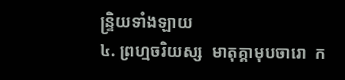ន្ទ្រិយទាំងឡាយ
៤. ព្រហ្មចរិយស្ស  មាតុគ្គាមុបចារោ  ក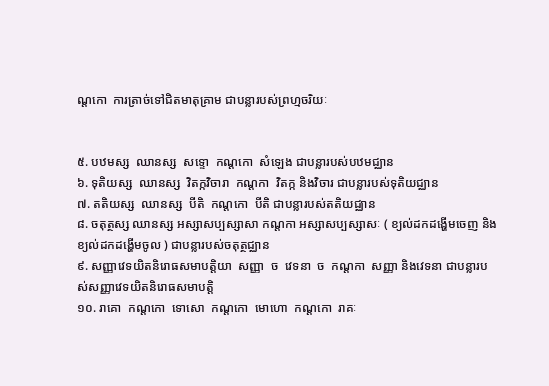ណ្តកោ  ការត្រាច់ទៅជិតមាតុគ្រាម ជាបន្លារបស់ព្រហ្មចរិយៈ


៥. បឋមស្ស  ឈានស្ស  សទ្ទោ  កណ្តកោ  សំឡេង ជាបន្លារបស់បឋមជ្ឈាន
៦. ទុតិយស្ស  ឈានស្ស  វិតក្កវិចារា  កណ្តកា  វិតក្ក និងវិចារ ជាបន្លារបស់ទុតិយជ្ឈាន
៧. តតិយស្ស  ឈានស្ស  បីតិ  កណ្តកោ  បីតិ ជាបន្លារបស់តតិយជ្ឈាន
៨. ចតុត្ថស្ស ឈានស្ស អស្សាសប្បស្សាសា កណ្តកា អស្សាសប្បស្សាសៈ ( ខ្យល់ដកដង្ហើមចេញ និងខ្យល់ដកដង្ហើមចូល ) ជាបន្លារបស់ចតុត្ថជ្ឈាន
៩. សញ្ញាវេទយិតនិរោធសមាបត្តិយា  សញ្ញា  ច  វេទនា  ច  កណ្តកា  សញ្ញា និងវេទនា ជាបន្លារបស់សញ្ញាវេទយិតនិរោធសមាបត្តិ
១០. រាគោ  កណ្តកោ  ទោសោ  កណ្តកោ  មោហោ  កណ្តកោ  រាគៈ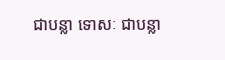ជាបន្លា ទោសៈ ជាបន្លា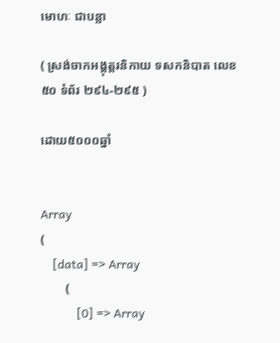មោហៈ ជាបន្លា

( ស្រង់ចាកអង្គុត្តរនិកាយ ទសកនិបាត លេខ ៥០ ទំព័រ ២៩៤-២៩៥ )

ដោយ៥០០០ឆ្នាំ


Array
(
    [data] => Array
        (
            [0] => Array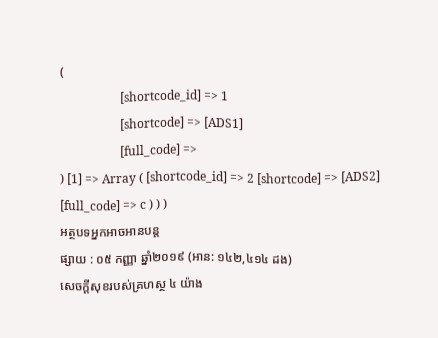(
                    [shortcode_id] => 1
                    [shortcode] => [ADS1]
                    [full_code] =>
) [1] => Array ( [shortcode_id] => 2 [shortcode] => [ADS2] [full_code] => c ) ) )
អត្ថបទអ្នកអាចអានបន្ត
ផ្សាយ : ០៥ កញ្ញា ឆ្នាំ២០១៩ (អាន: ១៤២,៤១៤ ដង)
សេចក្ដីសុខរបស់គ្រហស្ថ ៤ យ៉ាង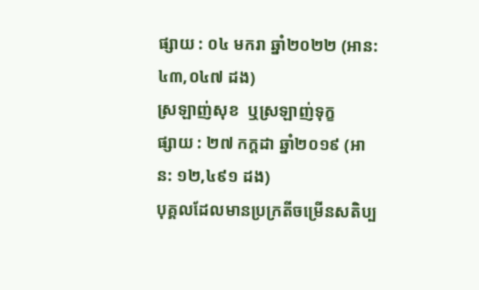ផ្សាយ : ០៤ មករា ឆ្នាំ២០២២ (អាន: ៤៣,០៤៧ ដង)
ស្រឡាញ់សុខ  ឬស្រឡាញ់ទុក្ខ
ផ្សាយ : ២៧ កក្តដា ឆ្នាំ២០១៩ (អាន: ១២,៤៩១ ដង)
បុគ្គលដែលមានប្រក្រតីចម្រើនសតិប្ប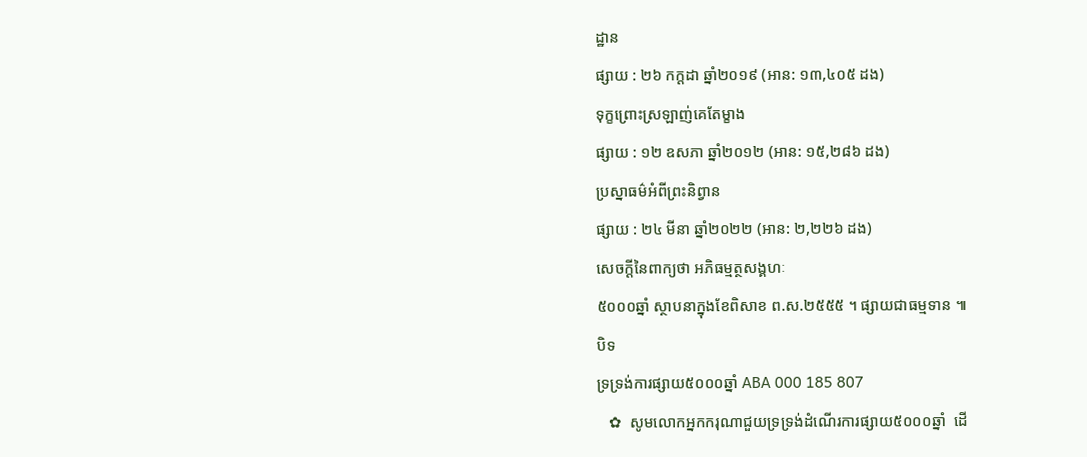ដ្ឋាន
ផ្សាយ : ២៦ កក្តដា ឆ្នាំ២០១៩ (អាន: ១៣,៤០៥ ដង)
ទុក្ខព្រោះស្រឡាញ់គេតែម្ខាង
ផ្សាយ : ១២ ឧសភា ឆ្នាំ២០១២ (អាន: ១៥,២៨៦ ដង)
ប្រស្នាធម៌អំពីព្រះនិព្វាន
ផ្សាយ : ២៤ មីនា ឆ្នាំ២០២២ (អាន: ២,២២៦ ដង)
សេចក្តីនៃពាក្យថា អភិធម្មត្ថសង្គហៈ
៥០០០ឆ្នាំ ស្ថាបនាក្នុងខែពិសាខ ព.ស.២៥៥៥ ។ ផ្សាយជាធម្មទាន ៕
បិទ
ទ្រទ្រង់ការផ្សាយ៥០០០ឆ្នាំ ABA 000 185 807
   ✿  សូមលោកអ្នកករុណាជួយទ្រទ្រង់ដំណើរការផ្សាយ៥០០០ឆ្នាំ  ដើ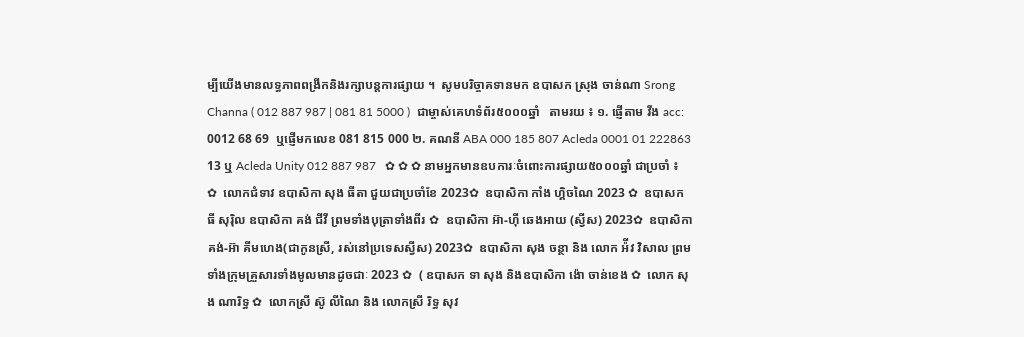ម្បីយើងមានលទ្ធភាពពង្រីកនិងរក្សាបន្តការផ្សាយ ។  សូមបរិច្ចាគទានមក ឧបាសក ស្រុង ចាន់ណា Srong Channa ( 012 887 987 | 081 81 5000 )  ជាម្ចាស់គេហទំព័រ៥០០០ឆ្នាំ   តាមរយ ៖ ១. ផ្ញើតាម វីង acc: 0012 68 69  ឬផ្ញើមកលេខ 081 815 000 ២. គណនី ABA 000 185 807 Acleda 0001 01 222863 13 ឬ Acleda Unity 012 887 987   ✿ ✿ ✿ នាមអ្នកមានឧបការៈចំពោះការផ្សាយ៥០០០ឆ្នាំ ជាប្រចាំ ៖  ✿  លោកជំទាវ ឧបាសិកា សុង ធីតា ជួយជាប្រចាំខែ 2023✿  ឧបាសិកា កាំង ហ្គិចណៃ 2023 ✿  ឧបាសក ធី សុរ៉ិល ឧបាសិកា គង់ ជីវី ព្រមទាំងបុត្រាទាំងពីរ ✿  ឧបាសិកា អ៊ា-ហុី ឆេងអាយ (ស្វីស) 2023✿  ឧបាសិកា គង់-អ៊ា គីមហេង(ជាកូនស្រី, រស់នៅប្រទេសស្វីស) 2023✿  ឧបាសិកា សុង ចន្ថា និង លោក អ៉ីវ វិសាល ព្រមទាំងក្រុមគ្រួសារទាំងមូលមានដូចជាៈ 2023 ✿  ( ឧបាសក ទា សុង និងឧបាសិកា ង៉ោ ចាន់ខេង ✿  លោក សុង ណារិទ្ធ ✿  លោកស្រី ស៊ូ លីណៃ និង លោកស្រី រិទ្ធ សុវ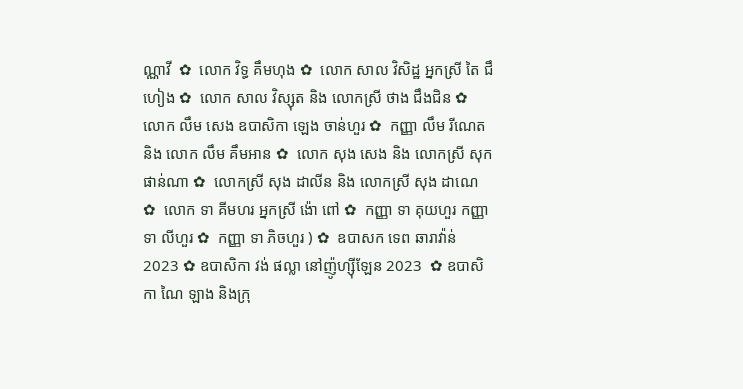ណ្ណាវី  ✿  លោក វិទ្ធ គឹមហុង ✿  លោក សាល វិសិដ្ឋ អ្នកស្រី តៃ ជឹហៀង ✿  លោក សាល វិស្សុត និង លោកស្រី ថាង ជឹងជិន ✿  លោក លឹម សេង ឧបាសិកា ឡេង ចាន់ហួរ ✿  កញ្ញា លឹម រីណេត និង លោក លឹម គឹមអាន ✿  លោក សុង សេង និង លោកស្រី សុក ផាន់ណា ✿  លោកស្រី សុង ដាលីន និង លោកស្រី សុង ដាណេ  ✿  លោក ទា គីមហរ អ្នកស្រី ង៉ោ ពៅ ✿  កញ្ញា ទា គុយហួរ កញ្ញា ទា លីហួរ ✿  កញ្ញា ទា ភិចហួរ ) ✿  ឧបាសក ទេព ឆារាវ៉ាន់ 2023 ✿ ឧបាសិកា វង់ ផល្លា នៅញ៉ូហ្ស៊ីឡែន 2023  ✿ ឧបាសិកា ណៃ ឡាង និងក្រុ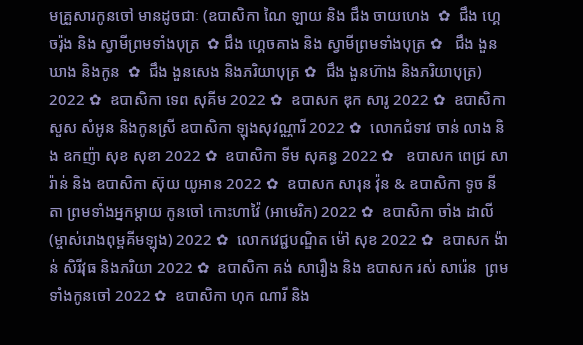មគ្រួសារកូនចៅ មានដូចជាៈ (ឧបាសិកា ណៃ ឡាយ និង ជឹង ចាយហេង  ✿  ជឹង ហ្គេចរ៉ុង និង ស្វាមីព្រមទាំងបុត្រ  ✿ ជឹង ហ្គេចគាង និង ស្វាមីព្រមទាំងបុត្រ ✿   ជឹង ងួនឃាង និងកូន  ✿  ជឹង ងួនសេង និងភរិយាបុត្រ ✿  ជឹង ងួនហ៊ាង និងភរិយាបុត្រ)  2022 ✿  ឧបាសិកា ទេព សុគីម 2022 ✿  ឧបាសក ឌុក សារូ 2022 ✿  ឧបាសិកា សួស សំអូន និងកូនស្រី ឧបាសិកា ឡុងសុវណ្ណារី 2022 ✿  លោកជំទាវ ចាន់ លាង និង ឧកញ៉ា សុខ សុខា 2022 ✿  ឧបាសិកា ទីម សុគន្ធ 2022 ✿   ឧបាសក ពេជ្រ សារ៉ាន់ និង ឧបាសិកា ស៊ុយ យូអាន 2022 ✿  ឧបាសក សារុន វ៉ុន & ឧបាសិកា ទូច នីតា ព្រមទាំងអ្នកម្តាយ កូនចៅ កោះហាវ៉ៃ (អាមេរិក) 2022 ✿  ឧបាសិកា ចាំង ដាលី (ម្ចាស់រោងពុម្ពគីមឡុង) 2022 ✿  លោកវេជ្ជបណ្ឌិត ម៉ៅ សុខ 2022 ✿  ឧបាសក ង៉ាន់ សិរីវុធ និងភរិយា 2022 ✿  ឧបាសិកា គង់ សារឿង និង ឧបាសក រស់ សារ៉េន  ព្រមទាំងកូនចៅ 2022 ✿  ឧបាសិកា ហុក ណារី និង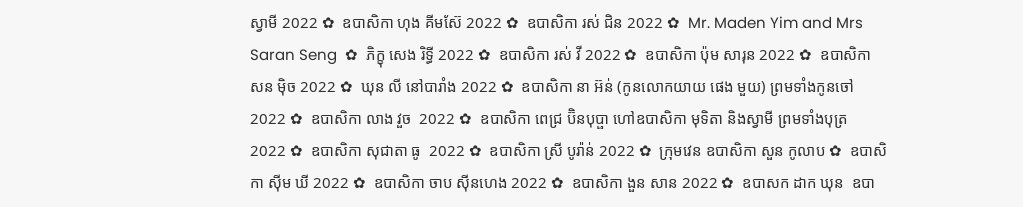ស្វាមី 2022 ✿  ឧបាសិកា ហុង គីមស៊ែ 2022 ✿  ឧបាសិកា រស់ ជិន 2022 ✿  Mr. Maden Yim and Mrs Saran Seng  ✿  ភិក្ខុ សេង រិទ្ធី 2022 ✿  ឧបាសិកា រស់ វី 2022 ✿  ឧបាសិកា ប៉ុម សារុន 2022 ✿  ឧបាសិកា សន ម៉ិច 2022 ✿  ឃុន លី នៅបារាំង 2022 ✿  ឧបាសិកា នា អ៊ន់ (កូនលោកយាយ ផេង មួយ) ព្រមទាំងកូនចៅ 2022 ✿  ឧបាសិកា លាង វួច  2022 ✿  ឧបាសិកា ពេជ្រ ប៊ិនបុប្ផា ហៅឧបាសិកា មុទិតា និងស្វាមី ព្រមទាំងបុត្រ  2022 ✿  ឧបាសិកា សុជាតា ធូ  2022 ✿  ឧបាសិកា ស្រី បូរ៉ាន់ 2022 ✿  ក្រុមវេន ឧបាសិកា សួន កូលាប ✿  ឧបាសិកា ស៊ីម ឃី 2022 ✿  ឧបាសិកា ចាប ស៊ីនហេង 2022 ✿  ឧបាសិកា ងួន សាន 2022 ✿  ឧបាសក ដាក ឃុន  ឧបា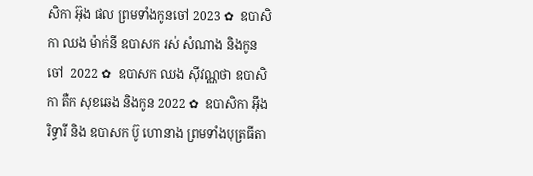សិកា អ៊ុង ផល ព្រមទាំងកូនចៅ 2023 ✿  ឧបាសិកា ឈង ម៉ាក់នី ឧបាសក រស់ សំណាង និងកូនចៅ  2022 ✿  ឧបាសក ឈង សុីវណ្ណថា ឧបាសិកា តឺក សុខឆេង និងកូន 2022 ✿  ឧបាសិកា អុឹង រិទ្ធារី និង ឧបាសក ប៊ូ ហោនាង ព្រមទាំងបុត្រធីតា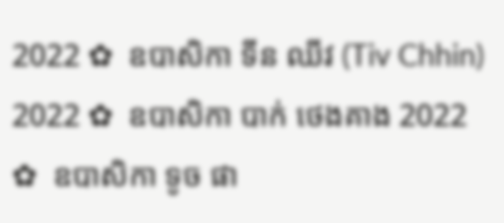2022 ✿  ឧបាសិកា ទីន ឈីវ (Tiv Chhin)  2022 ✿  ឧបាសិកា បាក់ ថេងគាង 2022 ✿  ឧបាសិកា ទូច ផា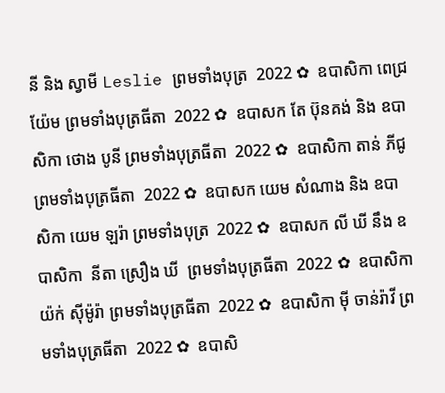នី និង ស្វាមី Leslie ព្រមទាំងបុត្រ  2022 ✿  ឧបាសិកា ពេជ្រ យ៉ែម ព្រមទាំងបុត្រធីតា  2022 ✿  ឧបាសក តែ ប៊ុនគង់ និង ឧបាសិកា ថោង បូនី ព្រមទាំងបុត្រធីតា  2022 ✿  ឧបាសិកា តាន់ ភីជូ ព្រមទាំងបុត្រធីតា  2022 ✿  ឧបាសក យេម សំណាង និង ឧបាសិកា យេម ឡរ៉ា ព្រមទាំងបុត្រ  2022 ✿  ឧបាសក លី ឃី នឹង ឧបាសិកា  នីតា ស្រឿង ឃី  ព្រមទាំងបុត្រធីតា  2022 ✿  ឧបាសិកា យ៉ក់ សុីម៉ូរ៉ា ព្រមទាំងបុត្រធីតា  2022 ✿  ឧបាសិកា មុី ចាន់រ៉ាវី ព្រមទាំងបុត្រធីតា  2022 ✿  ឧបាសិ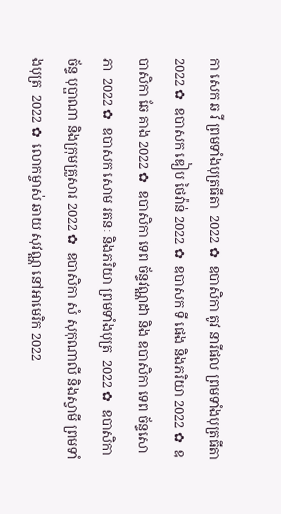កា សេក ឆ វី ព្រមទាំងបុត្រធីតា  2022 ✿  ឧបាសិកា តូវ នារីផល ព្រមទាំងបុត្រធីតា  2022 ✿  ឧបាសក ឌៀប ថៃវ៉ាន់ 2022 ✿  ឧបាសក ទី ផេង និងភរិយា 2022 ✿  ឧបាសិកា ឆែ គាង 2022 ✿  ឧបាសិកា ទេព ច័ន្ទវណ្ណដា និង ឧបាសិកា ទេព ច័ន្ទសោភា  2022 ✿  ឧបាសក សោម រតនៈ និងភរិយា ព្រមទាំងបុត្រ  2022 ✿  ឧបាសិកា ច័ន្ទ បុប្ផាណា និងក្រុមគ្រួសារ 2022 ✿  ឧបាសិកា សំ សុកុណាលី និងស្វាមី ព្រមទាំងបុត្រ  2022 ✿  លោកម្ចាស់ ឆាយ សុវណ្ណ នៅអាមេរិក 2022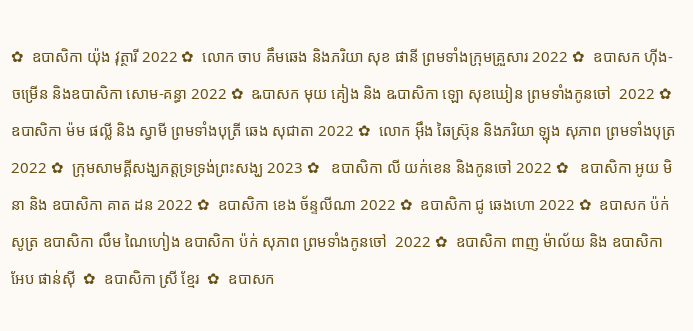✿  ឧបាសិកា យ៉ុង វុត្ថារី 2022 ✿  លោក ចាប គឹមឆេង និងភរិយា សុខ ផានី ព្រមទាំងក្រុមគ្រួសារ 2022 ✿  ឧបាសក ហ៊ីង-ចម្រើន និងឧបាសិកា សោម-គន្ធា 2022 ✿  ឩបាសក មុយ គៀង និង ឩបាសិកា ឡោ សុខឃៀន ព្រមទាំងកូនចៅ  2022 ✿  ឧបាសិកា ម៉ម ផល្លី និង ស្វាមី ព្រមទាំងបុត្រី ឆេង សុជាតា 2022 ✿  លោក អ៊ឹង ឆៃស្រ៊ុន និងភរិយា ឡុង សុភាព ព្រមទាំងបុត្រ 2022 ✿  ក្រុមសាមគ្គីសង្ឃភត្តទ្រទ្រង់ព្រះសង្ឃ 2023 ✿   ឧបាសិកា លី យក់ខេន និងកូនចៅ 2022 ✿   ឧបាសិកា អូយ មិនា និង ឧបាសិកា គាត ដន 2022 ✿  ឧបាសិកា ខេង ច័ន្ទលីណា 2022 ✿  ឧបាសិកា ជូ ឆេងហោ 2022 ✿  ឧបាសក ប៉ក់ សូត្រ ឧបាសិកា លឹម ណៃហៀង ឧបាសិកា ប៉ក់ សុភាព ព្រមទាំងកូនចៅ  2022 ✿  ឧបាសិកា ពាញ ម៉ាល័យ និង ឧបាសិកា អែប ផាន់ស៊ី  ✿  ឧបាសិកា ស្រី ខ្មែរ  ✿  ឧបាសក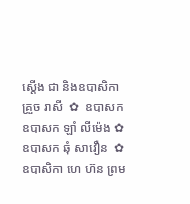ស្តើង ជា និងឧបាសិកា គ្រួច រាសី  ✿  ឧបាសក ឧបាសក ឡាំ លីម៉េង ✿  ឧបាសក ឆុំ សាវឿន  ✿  ឧបាសិកា ហេ ហ៊ន ព្រម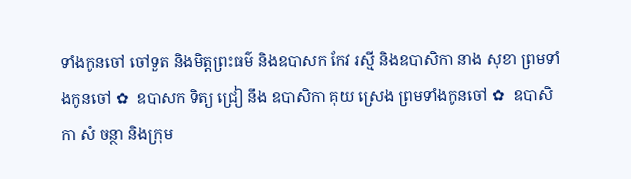ទាំងកូនចៅ ចៅទួត និងមិត្តព្រះធម៌ និងឧបាសក កែវ រស្មី និងឧបាសិកា នាង សុខា ព្រមទាំងកូនចៅ ✿  ឧបាសក ទិត្យ ជ្រៀ នឹង ឧបាសិកា គុយ ស្រេង ព្រមទាំងកូនចៅ ✿  ឧបាសិកា សំ ចន្ថា និងក្រុម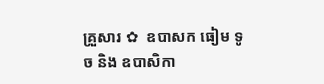គ្រួសារ ✿  ឧបាសក ធៀម ទូច និង ឧបាសិកា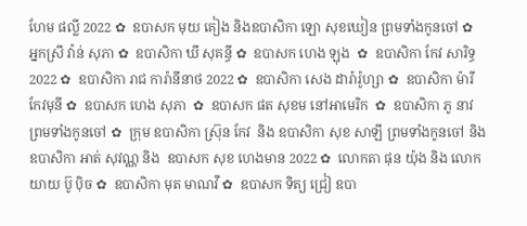ហែម ផល្លី 2022 ✿  ឧបាសក មុយ គៀង និងឧបាសិកា ឡោ សុខឃៀន ព្រមទាំងកូនចៅ ✿  អ្នកស្រី វ៉ាន់ សុភា ✿  ឧបាសិកា ឃី សុគន្ធី ✿  ឧបាសក ហេង ឡុង  ✿  ឧបាសិកា កែវ សារិទ្ធ 2022 ✿  ឧបាសិកា រាជ ការ៉ានីនាថ 2022 ✿  ឧបាសិកា សេង ដារ៉ារ៉ូហ្សា ✿  ឧបាសិកា ម៉ារី កែវមុនី ✿  ឧបាសក ហេង សុភា  ✿  ឧបាសក ផត សុខម នៅអាមេរិក  ✿  ឧបាសិកា ភូ នាវ ព្រមទាំងកូនចៅ ✿  ក្រុម ឧបាសិកា ស្រ៊ុន កែវ  និង ឧបាសិកា សុខ សាឡី ព្រមទាំងកូនចៅ និង ឧបាសិកា អាត់ សុវណ្ណ និង  ឧបាសក សុខ ហេងមាន 2022 ✿  លោកតា ផុន យ៉ុង និង លោកយាយ ប៊ូ ប៉ិច ✿  ឧបាសិកា មុត មាណវី ✿  ឧបាសក ទិត្យ ជ្រៀ ឧបា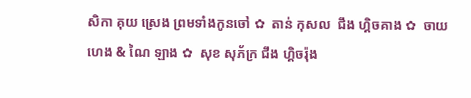សិកា គុយ ស្រេង ព្រមទាំងកូនចៅ ✿  តាន់ កុសល  ជឹង ហ្គិចគាង ✿  ចាយ ហេង & ណៃ ឡាង ✿  សុខ សុភ័ក្រ ជឹង ហ្គិចរ៉ុង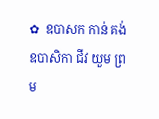✿  ឧបាសក កាន់ គង់ ឧបាសិកា ជីវ យួម ព្រម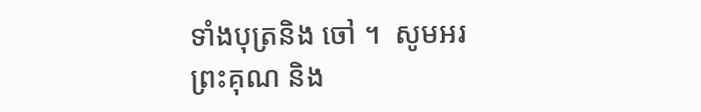ទាំងបុត្រនិង ចៅ ។  សូមអរព្រះគុណ និង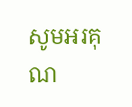សូមអរគុណ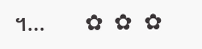។...       ✿  ✿  ✿